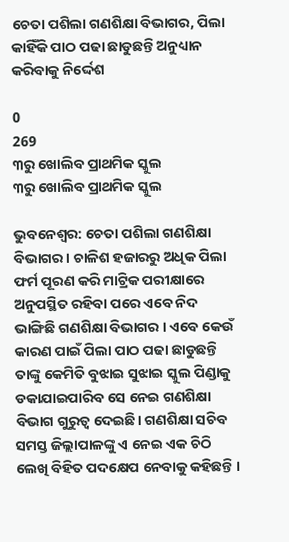ଚେତା ପଶିଲା ଗଣଶିକ୍ଷା ବିଭାଗର, ପିଲା କାହିଁକି ପାଠ ପଢା ଛାଡୁଛନ୍ତି ଅନୁଧ୍ୟାନ କରିବାକୁ ନିର୍ଦ୍ଦେଶ

0
269
୩ରୁ ଖୋଲିବ ପ୍ରାଥମିକ ସ୍କୁଲ
୩ରୁ ଖୋଲିବ ପ୍ରାଥମିକ ସ୍କୁଲ

ଭୁବନେଶ୍ୱର: ଚେତା ପଶିଲା ଗଣଶିକ୍ଷା ବିଭାଗର । ଚାଳିଶ ହଜାରରୁ ଅଧିକ ପିଲା ଫର୍ମ ପୂରଣ କରି ମାଟ୍ରିକ ପରୀକ୍ଷାରେ ଅନୁପସ୍ଥିତ ରହିବା ପରେ ଏବେ ନିଦ ଭାଙ୍ଗିଛି ଗଣଶିକ୍ଷା ବିଭାଗର । ଏବେ କେଉଁ କାରଣ ପାଇଁ ପିଲା ପାଠ ପଢା ଛାଡୁଛନ୍ତି ତାଙ୍କୁ କେମିତି ବୁଝାଇ ସୁଝାଇ ସ୍କୁଲ ପିଣ୍ଡାକୁ ଡକାଯାଇପାରିବ ସେ ନେଇ ଗଣଶିକ୍ଷା ବିଭାଗ ଗୁରୁତ୍ୱ ଦେଇଛି। ଗଣଶିକ୍ଷା ସଚିବ ସମସ୍ତ ଜିଲ୍ଲାପାଳଙ୍କୁ ଏ ନେଇ ଏକ ଚିଠି ଲେଖି ବିହିତ ପଦକ୍ଷେପ ନେବାକୁ କହିଛନ୍ତି ।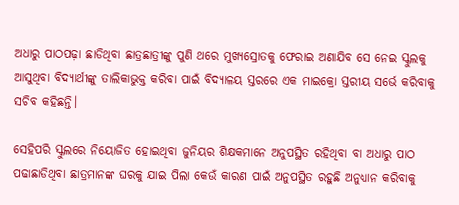ଅଧାରୁ ପାଠପଢ଼ା ଛାଡିଥିବା ଛାତ୍ରଛାତ୍ରୀଙ୍କୁ ପୁଣି ଥରେ ମୁଖ୍ୟସ୍ରୋତକୁ ଫେରାଇ ଅଣାଯିବ ସେ ନେଇ ସ୍କୁଲକୁ ଆସୁଥିବା ବିଦ୍ୟାର୍ଥୀଙ୍କୁ ତାଲିକାଭୁକ୍ତ କରିବା ପାଇଁ ବିଦ୍ୟାଳୟ ସ୍ତରରେ ଏକ ମାଇକ୍ରୋ ସ୍ତରୀୟ ସର୍ଭେ କରିବାକୁ ସଚିବ କହିଛନ୍ତି।

ସେହିପରି ସ୍କୁଲରେ ନିୟୋଜିତ ହୋଇଥିବା ଜୁନିୟର ଶିକ୍ଷକମାନେ ଅନୁପସ୍ଥିତ ରହିଥିବା ବା ଅଧାରୁ ପାଠ ପଢାଛାଡିଥିବା ଛାତ୍ରମାନଙ୍କ ଘରକୁ ଯାଇ ପିଲା କେଉଁ କାରଣ ପାଇଁ ଅନୁପସ୍ଥିତ ରହୁଛି ଅନୁଧ୍ୟାନ କରିବାକୁ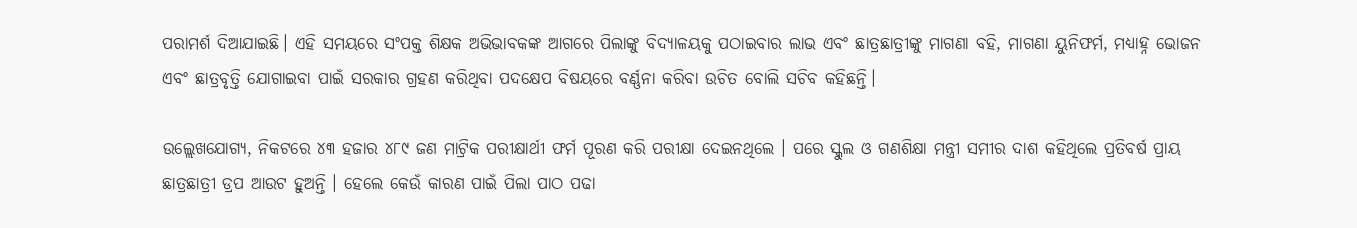ପରାମର୍ଶ ଦିଆଯାଇଛି। ଏହି ସମୟରେ ସଂପକ୍ତ ଶିକ୍ଷକ ଅଭିଭାବକଙ୍କ ଆଗରେ ପିଲାଙ୍କୁ ବିଦ୍ୟାଳୟକୁ ପଠାଇବାର ଲାଭ ଏବଂ ଛାତ୍ରଛାତ୍ରୀଙ୍କୁ ମାଗଣା ବହି, ମାଗଣା ୟୁନିଫର୍ମ, ମଧ୍ୟାହ୍ନ ଭୋଜନ ଏବଂ ଛାତ୍ରବୃତ୍ତି ଯୋଗାଇବା ପାଇଁ ସରକାର ଗ୍ରହଣ କରିଥିବା ପଦକ୍ଷେପ ବିଷୟରେ ବର୍ଣ୍ଣନା କରିବା ଉଚିତ ବୋଲି ସଚିବ କହିଛନ୍ତି।

ଉଲ୍ଲେଖଯୋଗ୍ୟ, ନିକଟରେ ୪୩ ହଜାର ୪୮୯ ଜଣ ମାଟ୍ରିକ ପରୀକ୍ଷାର୍ଥୀ ଫର୍ମ ପୂରଣ କରି ପରୀକ୍ଷା ଦେଇନଥିଲେ । ପରେ ସ୍କୁଲ ଓ ଗଣଶିକ୍ଷା ମନ୍ତ୍ରୀ ସମୀର ଦାଶ କହିଥିଲେ ପ୍ରତିବର୍ଷ ପ୍ରାୟ ଛାତ୍ରଛାତ୍ରୀ ଡ୍ରପ ଆଉଟ ହୁଅନ୍ତି । ହେଲେ କେଉଁ କାରଣ ପାଇଁ ପିଲା ପାଠ ପଢା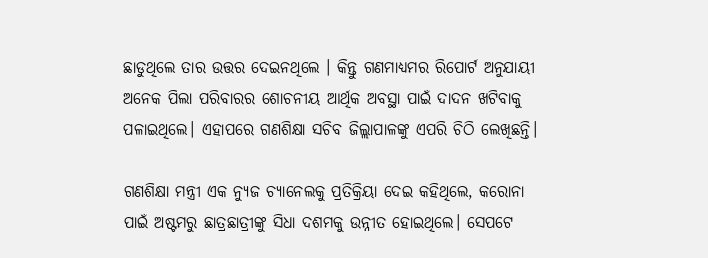ଛାଡୁଥିଲେ ତାର ଉତ୍ତର ଦେଇନଥିଲେ । କିନ୍ତୁ ଗଣମାଧ୍ୟମର ରିପୋର୍ଟ ଅନୁଯାୟୀ ଅନେକ ପିଲା ପରିବାରର ଶୋଚନୀୟ ଆର୍ଥିକ ଅବସ୍ଥା ପାଇଁ ଦାଦନ ଖଟିବାକୁ ପଳାଇଥିଲେ। ଏହାପରେ ଗଣଶିକ୍ଷା ସଚିବ ଜିଲ୍ଲାପାଳଙ୍କୁ ଏପରି ଚିଠି ଲେଖିଛନ୍ତି।

ଗଣଶିକ୍ଷା ମନ୍ତ୍ରୀ ଏକ ନ୍ୟୁଜ ଚ୍ୟାନେଲକୁ ପ୍ରତିକ୍ରିୟା ଦେଇ କହିଥିଲେ, କରୋନା ପାଇଁ ଅଷ୍ଟମରୁ ଛାତ୍ରଛାତ୍ରୀଙ୍କୁ ସିଧା ଦଶମକୁ ଉନ୍ନୀତ ହୋଇଥିଲେ। ସେପଟେ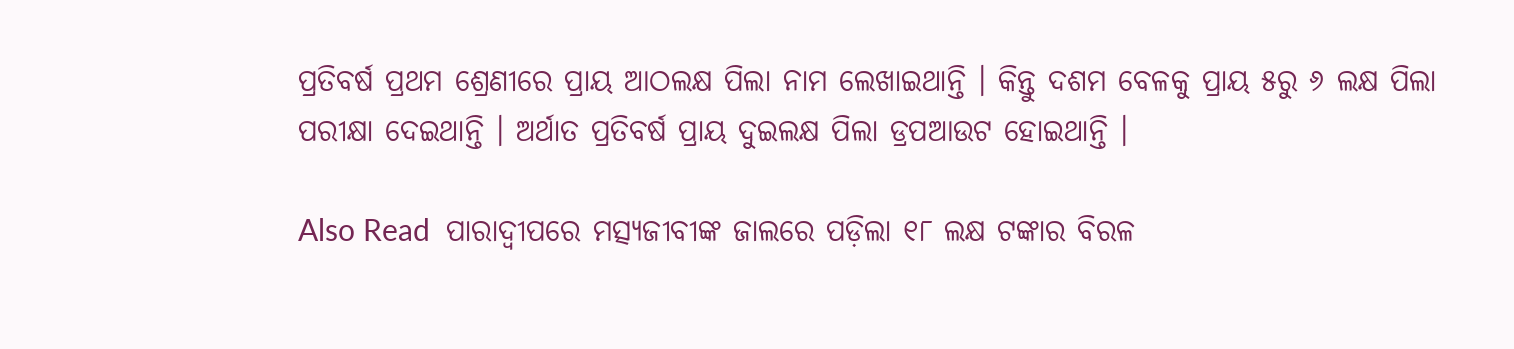ପ୍ରତିବର୍ଷ ପ୍ରଥମ ଶ୍ରେଣୀରେ ପ୍ରାୟ ଆଠଲକ୍ଷ ପିଲା ନାମ ଲେଖାଇଥାନ୍ତି । କିନ୍ତୁ ଦଶମ ବେଳକୁ ପ୍ରାୟ ୫ରୁ ୬ ଲକ୍ଷ ପିଲା ପରୀକ୍ଷା ଦେଇଥାନ୍ତି । ଅର୍ଥାତ ପ୍ରତିବର୍ଷ ପ୍ରାୟ ଦୁଇଲକ୍ଷ ପିଲା ଡ୍ରପଆଉଟ ହୋଇଥାନ୍ତି ।

Also Read  ପାରାଦ୍ୱୀପରେ ମତ୍ସ୍ୟଜୀବୀଙ୍କ ଜାଲରେ ପଡ଼ିଲା ୧୮ ଲକ୍ଷ ଟଙ୍କାର ବିରଳ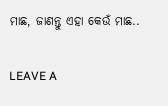ମାଛ, ଜାଣନ୍ତୁ ଏହା କେଉଁ ମାଛ..

LEAVE A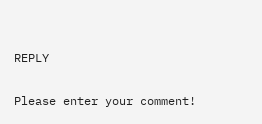REPLY

Please enter your comment!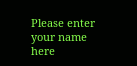Please enter your name here